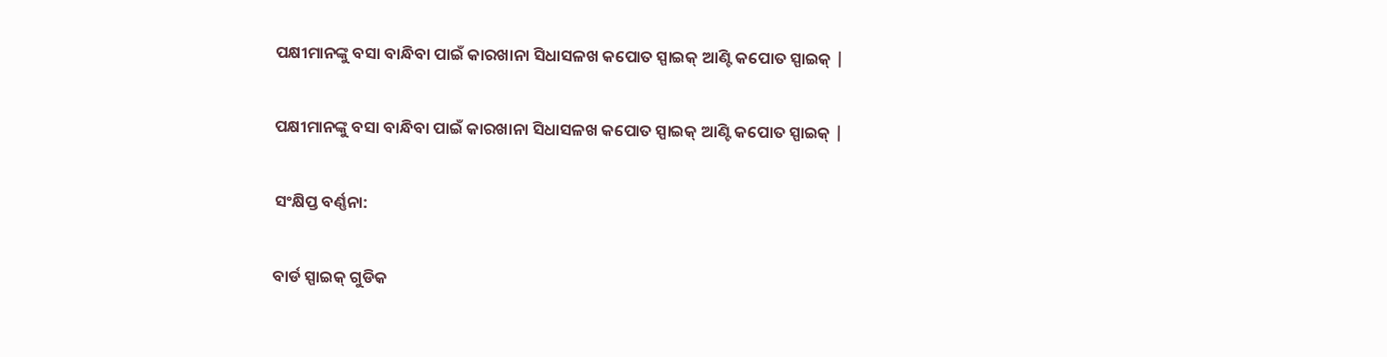ପକ୍ଷୀମାନଙ୍କୁ ବସା ବାନ୍ଧିବା ପାଇଁ କାରଖାନା ସିଧାସଳଖ କପୋତ ସ୍ପାଇକ୍ ଆଣ୍ଟି କପୋତ ସ୍ପାଇକ୍ |

ପକ୍ଷୀମାନଙ୍କୁ ବସା ବାନ୍ଧିବା ପାଇଁ କାରଖାନା ସିଧାସଳଖ କପୋତ ସ୍ପାଇକ୍ ଆଣ୍ଟି କପୋତ ସ୍ପାଇକ୍ |

ସଂକ୍ଷିପ୍ତ ବର୍ଣ୍ଣନା:

ବାର୍ଡ ସ୍ପାଇକ୍ ଗୁଡିକ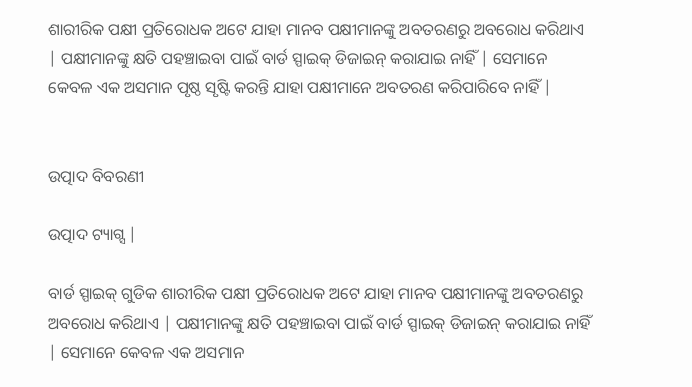ଶାରୀରିକ ପକ୍ଷୀ ପ୍ରତିରୋଧକ ଅଟେ ଯାହା ମାନବ ପକ୍ଷୀମାନଙ୍କୁ ଅବତରଣରୁ ଅବରୋଧ କରିଥାଏ | ପକ୍ଷୀମାନଙ୍କୁ କ୍ଷତି ପହଞ୍ଚାଇବା ପାଇଁ ବାର୍ଡ ସ୍ପାଇକ୍ ଡିଜାଇନ୍ କରାଯାଇ ନାହିଁ | ସେମାନେ କେବଳ ଏକ ଅସମାନ ପୃଷ୍ଠ ସୃଷ୍ଟି କରନ୍ତି ଯାହା ପକ୍ଷୀମାନେ ଅବତରଣ କରିପାରିବେ ନାହିଁ |


ଉତ୍ପାଦ ବିବରଣୀ

ଉତ୍ପାଦ ଟ୍ୟାଗ୍ସ |

ବାର୍ଡ ସ୍ପାଇକ୍ ଗୁଡିକ ଶାରୀରିକ ପକ୍ଷୀ ପ୍ରତିରୋଧକ ଅଟେ ଯାହା ମାନବ ପକ୍ଷୀମାନଙ୍କୁ ଅବତରଣରୁ ଅବରୋଧ କରିଥାଏ | ପକ୍ଷୀମାନଙ୍କୁ କ୍ଷତି ପହଞ୍ଚାଇବା ପାଇଁ ବାର୍ଡ ସ୍ପାଇକ୍ ଡିଜାଇନ୍ କରାଯାଇ ନାହିଁ | ସେମାନେ କେବଳ ଏକ ଅସମାନ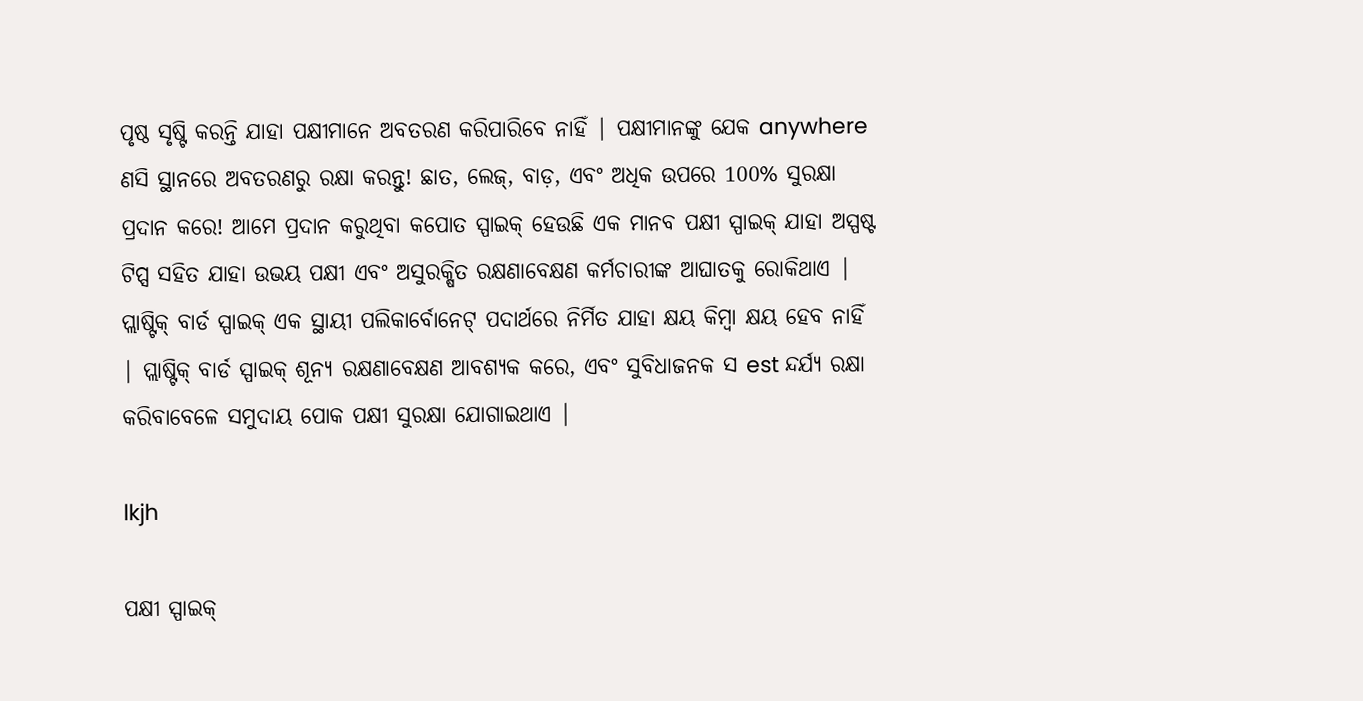ପୃଷ୍ଠ ସୃଷ୍ଟି କରନ୍ତି ଯାହା ପକ୍ଷୀମାନେ ଅବତରଣ କରିପାରିବେ ନାହିଁ | ପକ୍ଷୀମାନଙ୍କୁ ଯେକ anywhere ଣସି ସ୍ଥାନରେ ଅବତରଣରୁ ରକ୍ଷା କରନ୍ତୁ! ଛାତ, ଲେଜ୍, ବାଡ଼, ଏବଂ ଅଧିକ ଉପରେ 100% ସୁରକ୍ଷା ପ୍ରଦାନ କରେ! ଆମେ ପ୍ରଦାନ କରୁଥିବା କପୋତ ସ୍ପାଇକ୍ ହେଉଛି ଏକ ମାନବ ପକ୍ଷୀ ସ୍ପାଇକ୍ ଯାହା ଅସ୍ପଷ୍ଟ ଟିପ୍ସ ସହିତ ଯାହା ଉଭୟ ପକ୍ଷୀ ଏବଂ ଅସୁରକ୍ଷିତ ରକ୍ଷଣାବେକ୍ଷଣ କର୍ମଚାରୀଙ୍କ ଆଘାତକୁ ରୋକିଥାଏ |
ପ୍ଲାଷ୍ଟିକ୍ ବାର୍ଡ ସ୍ପାଇକ୍ ଏକ ସ୍ଥାୟୀ ପଲିକାର୍ବୋନେଟ୍ ପଦାର୍ଥରେ ନିର୍ମିତ ଯାହା କ୍ଷୟ କିମ୍ବା କ୍ଷୟ ହେବ ନାହିଁ | ପ୍ଲାଷ୍ଟିକ୍ ବାର୍ଡ ସ୍ପାଇକ୍ ଶୂନ୍ୟ ରକ୍ଷଣାବେକ୍ଷଣ ଆବଶ୍ୟକ କରେ, ଏବଂ ସୁବିଧାଜନକ ସ est ନ୍ଦର୍ଯ୍ୟ ରକ୍ଷା କରିବାବେଳେ ସମୁଦାୟ ପୋକ ପକ୍ଷୀ ସୁରକ୍ଷା ଯୋଗାଇଥାଏ |

lkjh

ପକ୍ଷୀ ସ୍ପାଇକ୍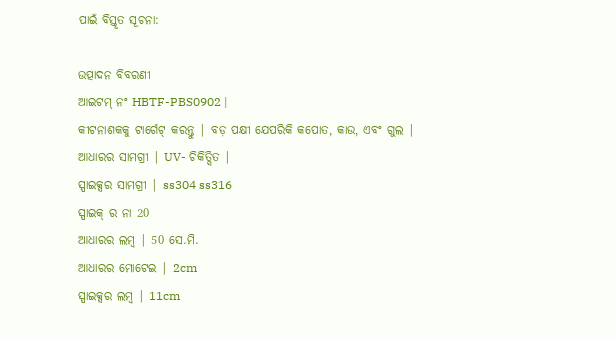ପାଇଁ ବିସ୍ତୃତ ସୂଚନା:

ଉତ୍ପାଦନ ବିବରଣୀ
ଆଇଟମ୍ ନଂ HBTF-PBS0902 |
କୀଟନାଶକକୁ ଟାର୍ଗେଟ୍ କରନ୍ତୁ | ବଡ଼ ପକ୍ଷୀ ଯେପରିକି କପୋତ, କାଉ, ଏବଂ ଗୁଲ |
ଆଧାରର ସାମଗ୍ରୀ | UV- ଚିକିତ୍ସିତ |
ସ୍ପାଇକ୍ସର ସାମଗ୍ରୀ | ss304 ss316
ସ୍ପାଇକ୍ ର ନା 20
ଆଧାରର ଲମ୍ବ | 50 ସେ.ମି.
ଆଧାରର ମୋଟେଇ | 2cm
ସ୍ପାଇକ୍ସର ଲମ୍ବ | 11cm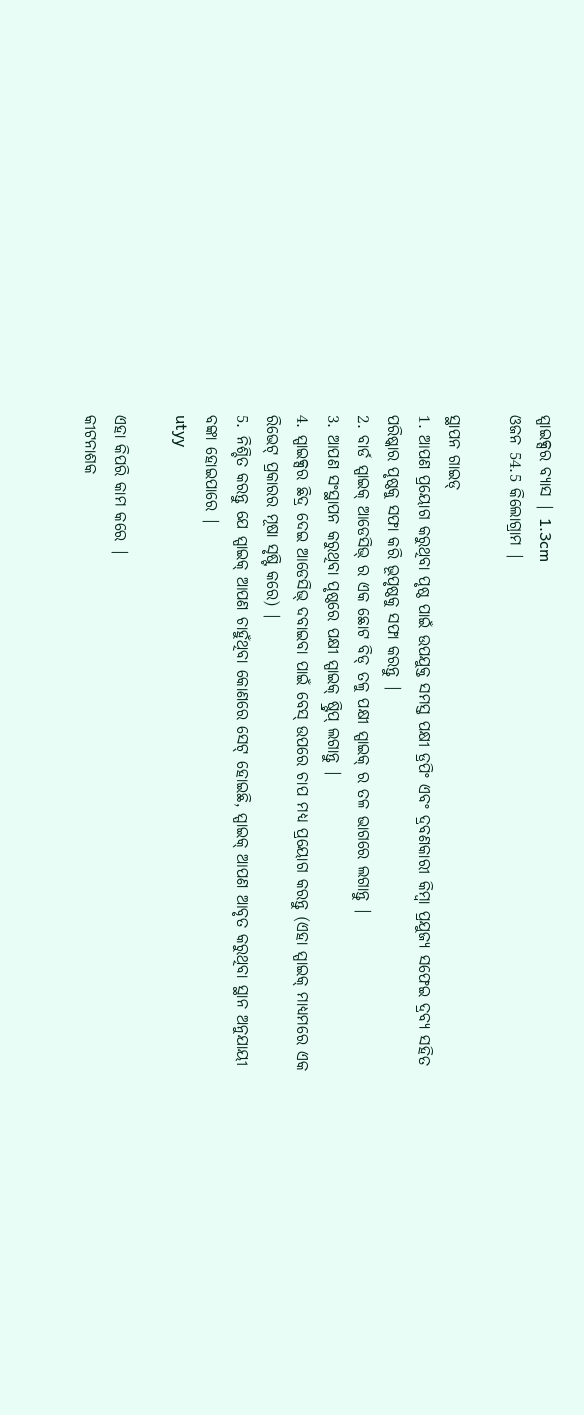ସ୍ପାଇକ୍ସର ବ୍ୟାସ | 1.3cm
ଓଜନ 54.5 କିଲୋଗ୍ରାମ |

ସ୍ଥାପନ ଗାଇଡ୍
1. ଆପଣ ପ୍ରୟୋଗ କରୁଥିବା ପୃଷ୍ଠ ପାଇଁ ଉପଯୁକ୍ତ ସମସ୍ତ ପକ୍ଷୀ ଡ୍ରପିଂ ଏବଂ ଦ୍ରବଣକାରୀ କିମ୍ବା ପ୍ରଯୁଜ୍ୟ ସଫେଇ ଦ୍ରବ୍ୟ ସହିତ ପରିଷ୍କାର ପୃଷ୍ଠକୁ ସଫା କରି ଭୂପୃଷ୍ଠକୁ ସଫା କରନ୍ତୁ |
2. ବାର୍ଡ ସ୍ପାଇକ୍ ଆଡେସିଭ୍ ର ଏକ ଛୋଟ ବିଡ୍ ତଳୁ ପକ୍ଷୀ ସ୍ପାଇକ୍ ର ତଳ ଭାଗରେ ଲଗାନ୍ତୁ |
3. ଆପଣ ସଂସ୍ଥାପନ କରୁଥିବା ପୃଷ୍ଠରେ ପକ୍ଷୀ ସ୍ପାଇକ୍ ଷ୍ଟ୍ରିପ୍ ଲଗାନ୍ତୁ |
4. ସ୍ପାଇକ୍ସର ଛିଦ୍ର ଦେଇ ଆଡେସିଭ୍ ଦବାଇବା ପାଇଁ ବେସ୍ ଉପରେ ଚାପ ମଧ୍ୟ ପ୍ରୟୋଗ କରନ୍ତୁ (ଏହା ସ୍ପାଇକ୍ ମାଧ୍ୟମରେ ଏକ ରିଭେଟ୍ ପ୍ରକାରର ମୂଷା ସୃଷ୍ଟି କରେ) |
5. ନିଶ୍ଚିତ କରନ୍ତୁ ଯେ ସ୍ପାଇକ୍ ଆପଣ ଚାହୁଁଥିବା କୋଣରେ ସେଟ୍ ହୋଇଛି, ସ୍ପାଇକ୍ ଆପଣ ଆବୃତ କରୁଥିବା ସ୍ଥାନ ଅନୁଯାୟୀ ବଙ୍କା ହୋଇପାରେ |
utyy

ଏହା କିପରି କାମ କରେ |
କୀଟନାଶକ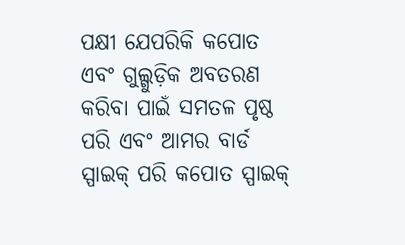ପକ୍ଷୀ ଯେପରିକି କପୋତ ଏବଂ ଗୁଲ୍ଗୁଡ଼ିକ ଅବତରଣ କରିବା ପାଇଁ ସମତଳ ପୃଷ୍ଠ ପରି ଏବଂ ଆମର ବାର୍ଡ ସ୍ପାଇକ୍ ପରି କପୋତ ସ୍ପାଇକ୍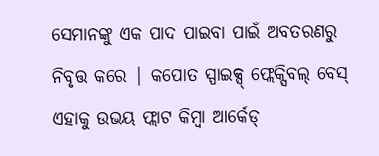ସେମାନଙ୍କୁ ଏକ ପାଦ ପାଇବା ପାଇଁ ଅବତରଣରୁ ନିବୃତ୍ତ କରେ | କପୋତ ସ୍ପାଇକ୍ସ୍ ଫ୍ଲେକ୍ସିବଲ୍ ବେସ୍ ଏହାକୁ ଉଭୟ ଫ୍ଲାଟ କିମ୍ବା ଆର୍କେଡ୍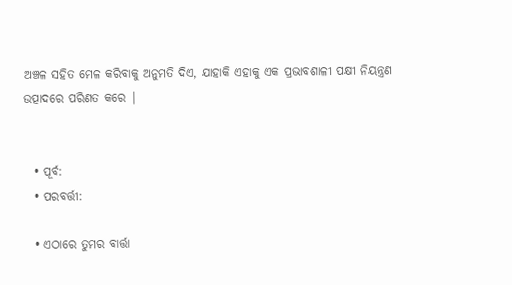ଅଞ୍ଚଳ ସହିତ ମେଳ କରିବାକୁ ଅନୁମତି ଦିଏ, ଯାହାକି ଏହାକୁ ଏକ ପ୍ରଭାବଶାଳୀ ପକ୍ଷୀ ନିୟନ୍ତ୍ରଣ ଉତ୍ପାଦରେ ପରିଣତ କରେ |


  • ପୂର୍ବ:
  • ପରବର୍ତ୍ତୀ:

  • ଏଠାରେ ତୁମର ବାର୍ତ୍ତା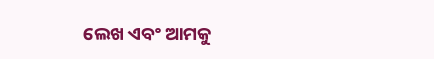ଲେଖ ଏବଂ ଆମକୁ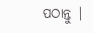ପଠାନ୍ତୁ |